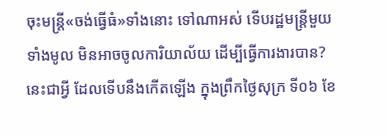ចុះមន្ត្រី«ចង់ធ្វើធំ»ទាំងនោះ ទៅណាអស់ ទើបរដ្ឋមន្ត្រីមួយទាំងមូល មិនអាចចូលការិយាល័យ ដើម្បីធ្វើការងារបាន? នេះជាអ្វី ដែលទើបនឹងកើតឡើង ក្នុងព្រឹកថ្ងៃសុក្រ ទី០៦ ខែ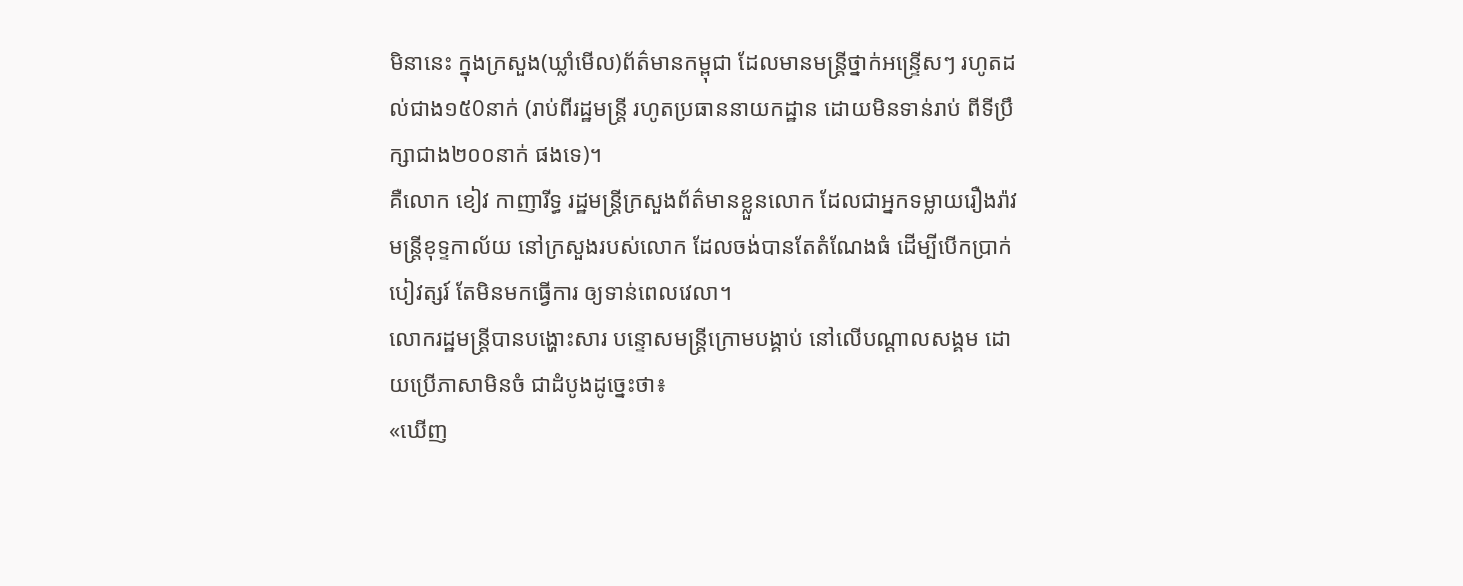មិនានេះ ក្នុងក្រសួង(ឃ្លាំមើល)ព័ត៌មានកម្ពុជា ដែលមានមន្ត្រីថ្នាក់អន្ទ្រើសៗ រហូតដល់ជាង១៥0នាក់ (រាប់ពីរដ្ឋមន្ត្រី រហូតប្រធាននាយកដ្ឋាន ដោយមិនទាន់រាប់ ពីទីប្រឹក្សាជាង២០០នាក់ ផងទេ)។
គឺលោក ខៀវ កាញារីទ្ធ រដ្ឋមន្ត្រីក្រសួងព័ត៌មានខ្លួនលោក ដែលជាអ្នកទម្លាយរឿងរ៉ាវ មន្ត្រីខុទ្ទកាល័យ នៅក្រសួងរបស់លោក ដែលចង់បានតែតំណែងធំ ដើម្បីបើកប្រាក់បៀវត្សរ៍ តែមិនមកធ្វើការ ឲ្យទាន់ពេលវេលា។
លោករដ្ឋមន្ត្រីបានបង្ហោះសារ បន្ទោសមន្ត្រីក្រោមបង្គាប់ នៅលើបណ្ដាលសង្គម ដោយប្រើភាសាមិនចំ ជាដំបូងដូច្នេះថា៖
«ឃើញ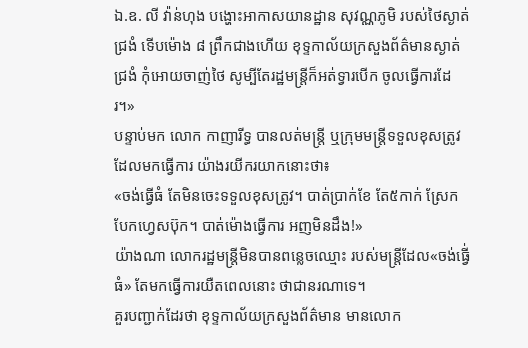ឯ.ឧ. លី វ៉ាន់ហុង បង្ហោះអាកាសយានដ្ឋាន សុវណ្ណភូមិ របស់ថៃស្ងាត់ជ្រងំ ទើបម៉ោង ៨ ព្រឹកជាងហើយ ខុទ្ទកាល័យក្រសួងព័ត៌មានស្ងាត់ជ្រងំ កុំអោយចាញ់ថៃ សូម្បីតែរដ្ឋមន្ត្រីក៏អត់ទ្វារបើក ចូលធ្វើការដែរ។»
បន្ទាប់មក លោក កាញារីទ្ធ បានលត់មន្ត្រី ឬក្រុមមន្ត្រីទទួលខុសត្រូវ ដែលមកធ្វើការ យ៉ាងរយីករយាកនោះថា៖
«ចង់ធ្វើធំ តែមិនចេះទទួលខុសត្រូវ។ បាត់ប្រាក់ខែ តែ៥កាក់ ស្រែកបែកហ្វេសប៊ុក។ បាត់ម៉ោងធ្វើការ អញមិនដឹង!»
យ៉ាងណា លោករដ្ឋមន្ត្រីមិនបានពន្លេចឈ្មោះ របស់មន្ត្រីដែល«ចង់ធ្វើ់ធំ» តែមកធ្វើការយឺតពេលនោះ ថាជានរណាទេ។
គួរបញ្ជាក់ដែរថា ខុទ្ទកាល័យក្រសួងព័ត៌មាន មានលោក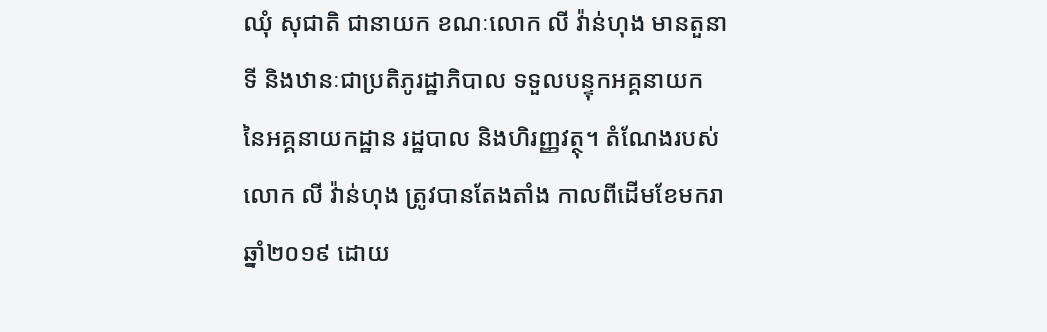ឈុំ សុជាតិ ជានាយក ខណៈលោក លី វ៉ាន់ហុង មានតួនាទី និងឋានៈជាប្រតិភូរដ្ឋាភិបាល ទទួលបន្ទុកអគ្គនាយក នៃអគ្គនាយកដ្ឋាន រដ្ឋបាល និងហិរញ្ញវត្ថុ។ តំណែងរបស់លោក លី វ៉ាន់ហុង ត្រូវបានតែងតាំង កាលពីដើមខែមករា ឆ្នាំ២០១៩ ដោយ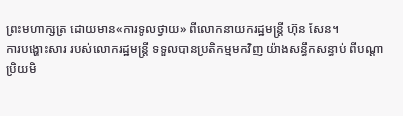ព្រះមហាក្សត្រ ដោយមាន«ការទូលថ្វាយ» ពីលោកនាយករដ្ឋមន្ត្រី ហ៊ុន សែន។
ការបង្ហោះសារ របស់លោករដ្ឋមន្ត្រី ទទួលបានប្រតិកម្មមកវិញ យ៉ាងសន្ធឹកសន្ធាប់ ពីបណ្ដាប្រិយមិ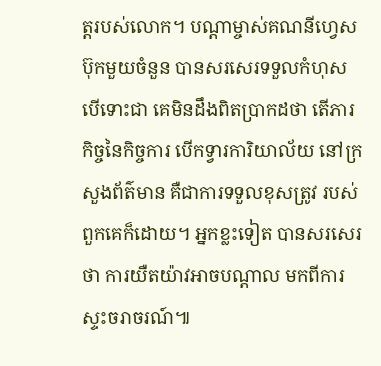ត្តរបស់លោក។ បណ្ដាម្ចាស់គណនីហ្វេសប៊ុកមួយចំនួន បានសរសេរទទួលកំហុស បើទោះជា គេមិនដឹងពិតប្រាកដថា តើភារកិច្ចនៃកិច្ចការ បើកទ្វារការិយាល័យ នៅក្រសួងព័ត៌មាន គឺជាការទទួលខុសត្រូវ របស់ពួកគេក៏ដោយ។ អ្នកខ្លះទៀត បានសរសេរថា ការយឺតយ៉ាវអាចបណ្ដាល មកពីការស្ទះចរាចរណ៍៕